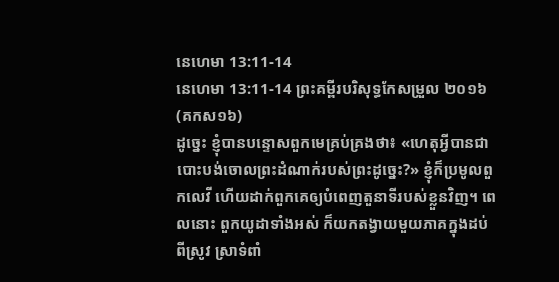នេហេមា 13:11-14
នេហេមា 13:11-14 ព្រះគម្ពីរបរិសុទ្ធកែសម្រួល ២០១៦ (គកស១៦)
ដូច្នេះ ខ្ញុំបានបន្ទោសពួកមេគ្រប់គ្រងថា៖ «ហេតុអ្វីបានជាបោះបង់ចោលព្រះដំណាក់របស់ព្រះដូច្នេះ?» ខ្ញុំក៏ប្រមូលពួកលេវី ហើយដាក់ពួកគេឲ្យបំពេញតួនាទីរបស់ខ្លួនវិញ។ ពេលនោះ ពួកយូដាទាំងអស់ ក៏យកតង្វាយមួយភាគក្នុងដប់ ពីស្រូវ ស្រាទំពាំ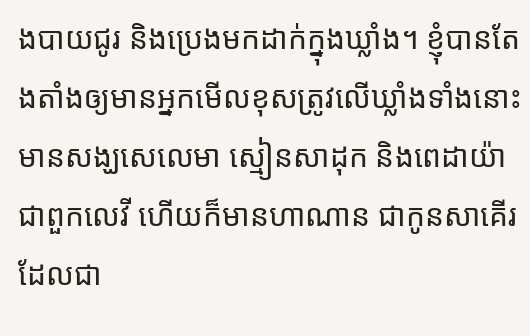ងបាយជូរ និងប្រេងមកដាក់ក្នុងឃ្លាំង។ ខ្ញុំបានតែងតាំងឲ្យមានអ្នកមើលខុសត្រូវលើឃ្លាំងទាំងនោះ មានសង្ឃសេលេមា ស្មៀនសាដុក និងពេដាយ៉ា ជាពួកលេវី ហើយក៏មានហាណាន ជាកូនសាគើរ ដែលជា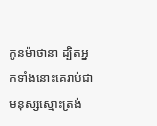កូនម៉ាថានា ដ្បិតអ្នកទាំងនោះគេរាប់ជាមនុស្សស្មោះត្រង់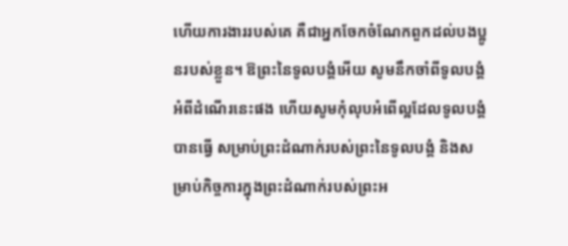ហើយការងាររបស់គេ គឺជាអ្នកចែកចំណែកពួកដល់បងប្អូនរបស់ខ្លួន។ ឱព្រះនៃទូលបង្គំអើយ សូមនឹកចាំពីទូលបង្គំអំពីដំណើរនេះផង ហើយសូមកុំលុបអំពើល្អដែលទូលបង្គំបានធ្វើ សម្រាប់ព្រះដំណាក់របស់ព្រះនៃទូលបង្គំ និងសម្រាប់កិច្ចការក្នុងព្រះដំណាក់របស់ព្រះអ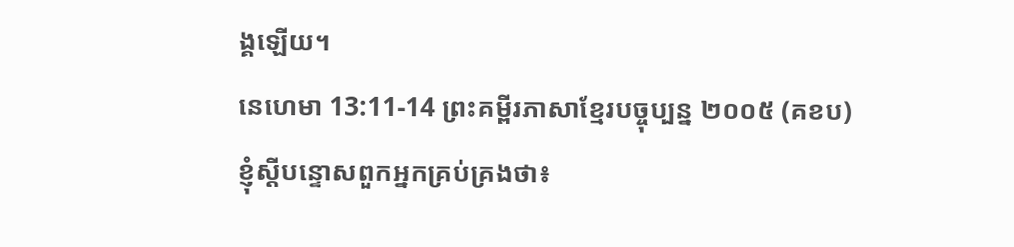ង្គឡើយ។
នេហេមា 13:11-14 ព្រះគម្ពីរភាសាខ្មែរបច្ចុប្បន្ន ២០០៥ (គខប)
ខ្ញុំស្ដីបន្ទោសពួកអ្នកគ្រប់គ្រងថា៖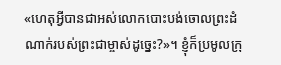«ហេតុអ្វីបានជាអស់លោកបោះបង់ចោលព្រះដំណាក់របស់ព្រះជាម្ចាស់ដូច្នេះ?»។ ខ្ញុំក៏ប្រមូលក្រុ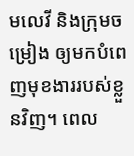មលេវី និងក្រុមចម្រៀង ឲ្យមកបំពេញមុខងាររបស់ខ្លួនវិញ។ ពេល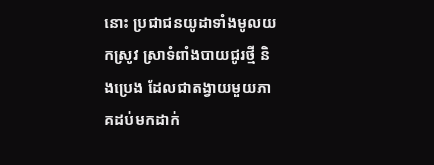នោះ ប្រជាជនយូដាទាំងមូលយកស្រូវ ស្រាទំពាំងបាយជូរថ្មី និងប្រេង ដែលជាតង្វាយមួយភាគដប់មកដាក់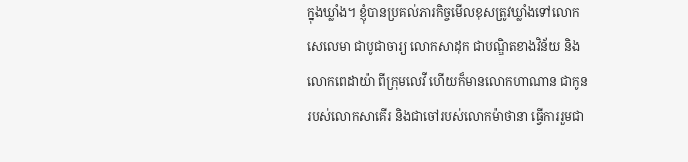ក្នុងឃ្លាំង។ ខ្ញុំបានប្រគល់ភារកិច្ចមើលខុសត្រូវឃ្លាំងទៅលោកសេលេមា ជាបូជាចារ្យ លោកសាដុក ជាបណ្ឌិតខាងវិន័យ និងលោកពេដាយ៉ា ពីក្រុមលេវី ហើយក៏មានលោកហាណាន ជាកូនរបស់លោកសាគើរ និងជាចៅរបស់លោកម៉ាថានា ធ្វើការរួមជា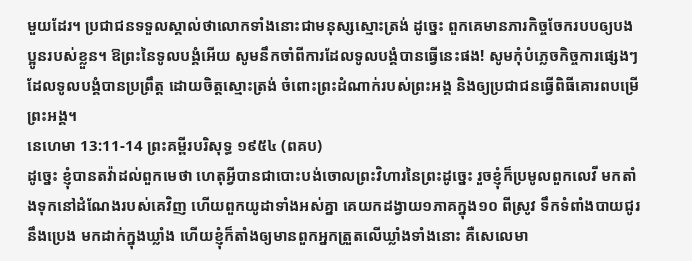មួយដែរ។ ប្រជាជនទទួលស្គាល់ថាលោកទាំងនោះជាមនុស្សស្មោះត្រង់ ដូច្នេះ ពួកគេមានភារកិច្ចចែករបបឲ្យបងប្អូនរបស់ខ្លួន។ ឱព្រះនៃទូលបង្គំអើយ សូមនឹកចាំពីការដែលទូលបង្គំបានធ្វើនេះផង! សូមកុំបំភ្លេចកិច្ចការផ្សេងៗដែលទូលបង្គំបានប្រព្រឹត្ត ដោយចិត្តស្មោះត្រង់ ចំពោះព្រះដំណាក់របស់ព្រះអង្គ និងឲ្យប្រជាជនធ្វើពិធីគោរពបម្រើព្រះអង្គ។
នេហេមា 13:11-14 ព្រះគម្ពីរបរិសុទ្ធ ១៩៥៤ (ពគប)
ដូច្នេះ ខ្ញុំបានតវ៉ាដល់ពួកមេថា ហេតុអ្វីបានជាបោះបង់ចោលព្រះវិហារនៃព្រះដូច្នេះ រួចខ្ញុំក៏ប្រមូលពួកលេវី មកតាំងទុកនៅដំណែងរបស់គេវិញ ហើយពួកយូដាទាំងអស់គ្នា គេយកដង្វាយ១ភាគក្នុង១០ ពីស្រូវ ទឹកទំពាំងបាយជូរ នឹងប្រេង មកដាក់ក្នុងឃ្លាំង ហើយខ្ញុំក៏តាំងឲ្យមានពួកអ្នកត្រួតលើឃ្លាំងទាំងនោះ គឺសេលេមា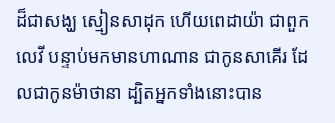ដ៏ជាសង្ឃ ស្មៀនសាដុក ហើយពេដាយ៉ា ជាពួកលេវី បន្ទាប់មកមានហាណាន ជាកូនសាគើរ ដែលជាកូនម៉ាថានា ដ្បិតអ្នកទាំងនោះបាន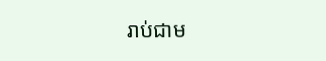រាប់ជាម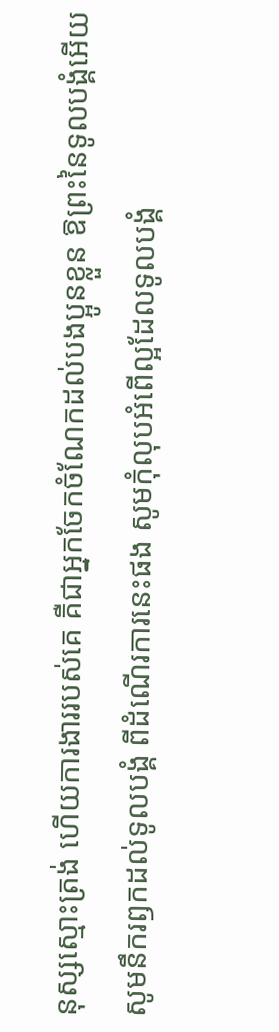នុស្សស្មោះត្រង់ ហើយការងាររបស់គេ គឺជាអ្នកចែកចំណែកដល់បងប្អូនខ្លួន ឱព្រះនៃទូលបង្គំអើយ សូមនឹករឭកដល់ទូលបង្គំ ពីដំណើរការនេះផង សូមកុំលុបអំពើល្អដែលទូលបង្គំ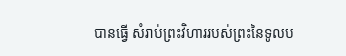បានធ្វើ សំរាប់ព្រះវិហាររបស់ព្រះនៃទូលប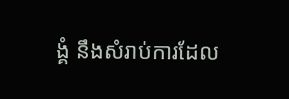ង្គំ នឹងសំរាប់ការដែល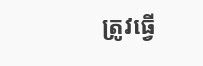ត្រូវធ្វើ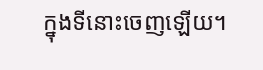ក្នុងទីនោះចេញឡើយ។